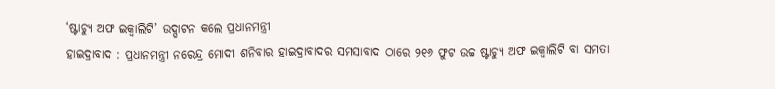‘ଷ୍ଟାଚ୍ୟୁ ଅଫ ଇକ୍ୱାଲିଟି’ ଉଦ୍ଘାଟନ କଲେ ପ୍ରଧାନମନ୍ତ୍ରୀ
ହାଇଦ୍ରାବାଦ : ପ୍ରଧାନମନ୍ତ୍ରୀ ନରେନ୍ଦ୍ର ମୋଦୀ ଶନିବାର ହାଇଦ୍ରାବାଦର ସମସାବାଦ ଠାରେ ୨୧୬ ଫୁଟ ଉଚ୍ଚ ଷ୍ଟାଚ୍ୟୁ ଅଫ ଇକ୍ୱାଲିଟି ବା ସମତା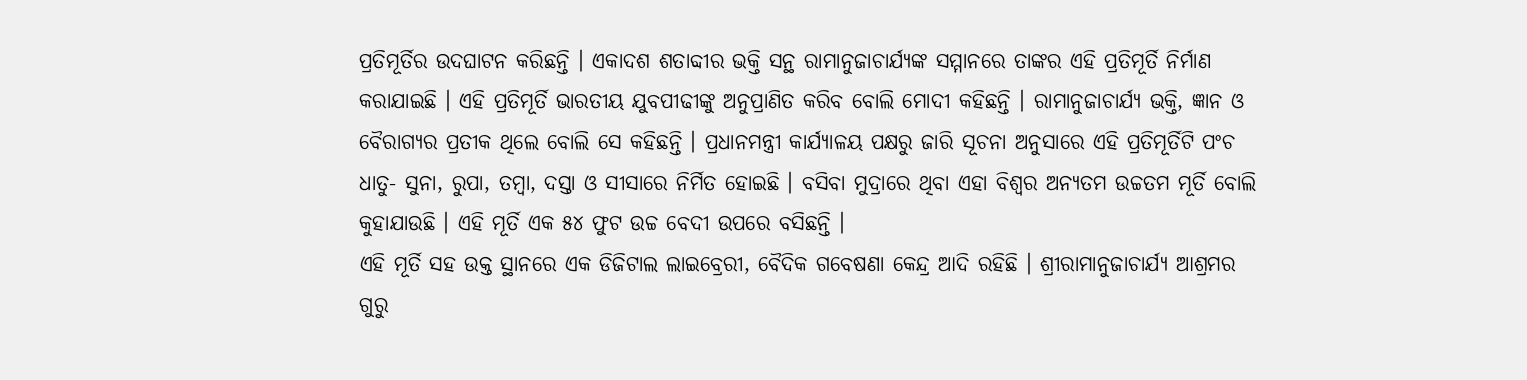ପ୍ରତିମୂର୍ତିର ଉଦଘାଟନ କରିଛନ୍ତି । ଏକାଦଶ ଶତାବ୍ଦୀର ଭକ୍ତି ସନ୍ଥ ରାମାନୁଜାଚାର୍ଯ୍ୟଙ୍କ ସମ୍ମାନରେ ତାଙ୍କର ଏହି ପ୍ରତିମୂର୍ତି ନିର୍ମାଣ କରାଯାଇଛି । ଏହି ପ୍ରତିମୂର୍ତି ଭାରତୀୟ ଯୁବପୀଢୀଙ୍କୁ ଅନୁପ୍ରାଣିତ କରିବ ବୋଲି ମୋଦୀ କହିଛନ୍ତି । ରାମାନୁଜାଚାର୍ଯ୍ୟ ଭକ୍ତି, ଜ୍ଞାନ ଓ ବୈରାଗ୍ୟର ପ୍ରତୀକ ଥିଲେ ବୋଲି ସେ କହିଛନ୍ତି । ପ୍ରଧାନମନ୍ତ୍ରୀ କାର୍ଯ୍ୟାଳୟ ପକ୍ଷରୁ ଜାରି ସୂଚନା ଅନୁସାରେ ଏହି ପ୍ରତିମୂର୍ତିଟି ପଂଚ ଧାତୁ- ସୁନା, ରୁପା, ତମ୍ବା, ଦସ୍ତା ଓ ସୀସାରେ ନିର୍ମିତ ହୋଇଛି । ବସିବା ମୁଦ୍ରାରେ ଥିବା ଏହା ବିଶ୍ୱର ଅନ୍ୟତମ ଉଚ୍ଚତମ ମୂର୍ତି ବୋଲି କୁହାଯାଉଛି । ଏହି ମୂର୍ତି ଏକ ୫୪ ଫୁଟ ଉଚ୍ଚ ବେଦୀ ଉପରେ ବସିଛନ୍ତି ।
ଏହି ମୂର୍ତି ସହ ଉକ୍ତ ସ୍ଥାନରେ ଏକ ଡିଜିଟାଲ ଲାଇବ୍ରେରୀ, ବୈଦିକ ଗବେଷଣା କେନ୍ଦ୍ର ଆଦି ରହିଛି । ଶ୍ରୀରାମାନୁଜାଚାର୍ଯ୍ୟ ଆଶ୍ରମର ଗୁରୁ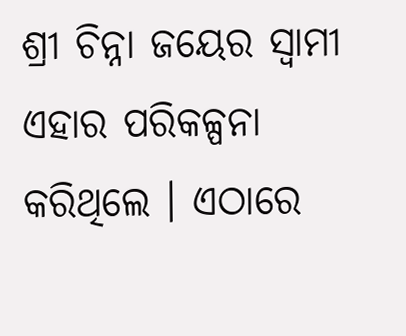ଶ୍ରୀ ଚିନ୍ନା ଜୟେର ସ୍ୱାମୀ ଏହାର ପରିକଳ୍ପନା କରିଥିଲେ । ଏଠାରେ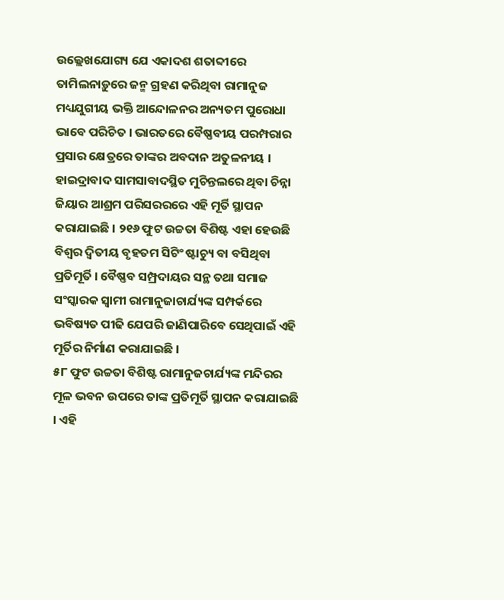ଉଲ୍ଲେଖଯୋଗ୍ୟ ଯେ ଏକାଦଶ ଶତାବ୍ଦୀରେ ତାମିଲନାଡ଼ୁରେ ଜନ୍ମ ଗ୍ରହଣ କରିଥିବା ରାମାନୁଜ ମଧ୍ୟଯୁଗୀୟ ଭକ୍ତି ଆନ୍ଦୋଳନର ଅନ୍ୟତମ ପୁରୋଧା ଭାବେ ପରିଚିତ । ଭାରତରେ ବୈଷ୍ଣବୀୟ ପରମ୍ପରାର ପ୍ରସାର କ୍ଷେତ୍ରରେ ତାଙ୍କର ଅବଦାନ ଅତୁଳନୀୟ ।
ହାଇଦ୍ରାବାଦ ସାମସାବାଦସ୍ଥିତ ମୁଚିନ୍ତଲରେ ଥିବା ଚିନ୍ନା ଜିୟାର ଆଶ୍ରମ ପରିସରରରେ ଏହି ମୂର୍ତି ସ୍ଥାପନ କରାଯାଇଛି । ୨୧୬ ଫୁଟ ଉଚ୍ଚତା ବିଶିଷ୍ଟ ଏହା ହେଉଛି ବିଶ୍ୱର ଦ୍ୱିତୀୟ ବୃହତମ ସିଟିଂ ଷ୍ଟାଚ୍ୟୁ ବା ବସିଥିବା ପ୍ରତିମୂର୍ତି । ବୈଷ୍ଣବ ସମ୍ପ୍ରଦାୟର ସନ୍ଥ ତଥା ସମାଜ ସଂସ୍କାରକ ସ୍ୱାମୀ ରାମାନୁଜାଚାର୍ଯ୍ୟଙ୍କ ସମ୍ପର୍କରେ ଭବିଷ୍ୟତ ପୀଢି ଯେପରି ଜାଣିପାରିବେ ସେଥିପାଇଁ ଏହି ମୂର୍ତିର ନିର୍ମାଣ କରାଯାଇଛି ।
୫୮ ଫୁଟ ଉଚ୍ଚତା ବିଶିଷ୍ଟ ରାମାନୁଜଚାର୍ଯ୍ୟଙ୍କ ମନ୍ଦିରର ମୂଳ ଭବନ ଉପରେ ତାଙ୍କ ପ୍ରତିମୂର୍ତି ସ୍ଥାପନ କରାଯାଇଛି । ଏହି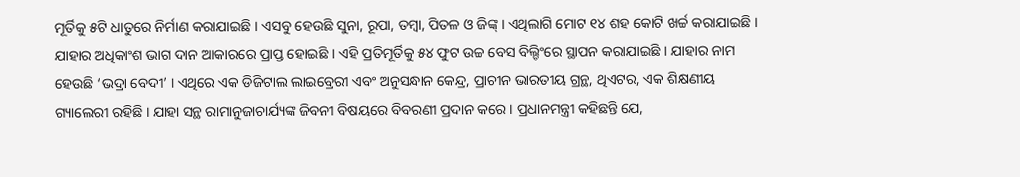ମୂର୍ତିକୁ ୫ଟି ଧାତୁରେ ନିର୍ମାଣ କରାଯାଇଛି । ଏସବୁ ହେଉଛି ସୁନା, ରୂପା, ତମ୍ବା, ପିତଳ ଓ ଜିଙ୍କ୍ । ଏଥିଲାଗି ମୋଟ ୧୪ ଶହ କୋଟି ଖର୍ଚ୍ଚ କରାଯାଇଛି । ଯାହାର ଅଧିକାଂଶ ଭାଗ ଦାନ ଆକାରରେ ପ୍ରାପ୍ତ ହୋଇଛି । ଏହି ପ୍ରତିମୂର୍ତିକୁ ୫୪ ଫୁଟ ଉଚ୍ଚ ବେସ ବିଲ୍ଡିଂରେ ସ୍ଥାପନ କରାଯାଇଛି । ଯାହାର ନାମ ହେଉଛି ‘ଭଦ୍ରା ବେଦୀ’ । ଏଥିରେ ଏକ ଡିଜିଟାଲ ଲାଇବ୍ରେରୀ ଏବଂ ଅନୁସନ୍ଧାନ କେନ୍ଦ୍ର, ପ୍ରାଚୀନ ଭାରତୀୟ ଗ୍ରନ୍ଥ, ଥିଏଟର, ଏକ ଶିକ୍ଷଣୀୟ ଗ୍ୟାଲେରୀ ରହିଛି । ଯାହା ସନ୍ଥ ରାମାନୁଜାଚାର୍ଯ୍ୟଙ୍କ ଜିବନୀ ବିଷୟରେ ବିବରଣୀ ପ୍ରଦାନ କରେ । ପ୍ରଧାନମନ୍ତ୍ରୀ କହିଛନ୍ତି ଯେ,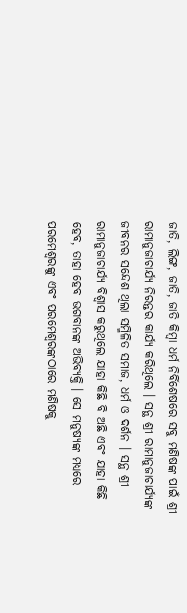ଜାତି, ଲିଙ୍ଗ, ଜାତି, ଜାତି କିମ୍ବା ଧର୍ମ ନିର୍ବିଶେଷରେ ସବୁ ମଣିଷଙ୍କ ପାଇଁ ଶ୍ରୀ ରାମାନୁଜାଚାର୍ଯ୍ୟ ନିରନ୍ତର କାର୍ଯ୍ୟ କରିଥିଲେ । ସନ୍ଥ ଶ୍ରୀ ରାମାନୁଜାଚାର୍ଯ୍ୟଙ୍କ ଜୀବନର ସନ୍ଦେଶ ଥିଲା ସମ୍ମିଳିତ ସମାଜ, ଧର୍ମ ଓ ଦର୍ଶନ । ସନ୍ଥ ଶ୍ରୀ ରାମାନୁଜାଚାର୍ଯ୍ୟ ବିଶ୍ୱାସ କରୁଥିଲେ ଯାହା କିଛି ବି ଅଛି ଏବଂ ଯାହା କିଛି ହେବ, ତାହା ହେବ ଭଗବାନଙ୍କ ଅଭିବ୍ୟକ୍ତି । ସେ ମନୁଷ୍ୟଙ୍କ ମଧ୍ୟରେ ପରମେଶ୍ୱରଙ୍କୁ ଏବଂ ପରମେଶ୍ୱରଙ୍କଠାରେ ମଣିଷକୁ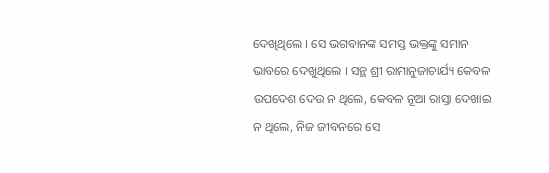ଦେଖିଥିଲେ । ସେ ଭଗବାନଙ୍କ ସମସ୍ତ ଭକ୍ତଙ୍କୁ ସମାନ ଭାବରେ ଦେଖୁଥିଲେ । ସନ୍ଥ ଶ୍ରୀ ରାମାନୁଜାଚାର୍ଯ୍ୟ କେବଳ ଉପଦେଶ ଦେଉ ନ ଥିଲେ, କେବଳ ନୂଆ ରାସ୍ତା ଦେଖାଇ ନ ଥିଲେ, ନିଜ ଜୀବନରେ ସେ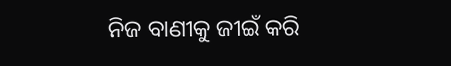ନିଜ ବାଣୀକୁ ଜୀଇଁ କରି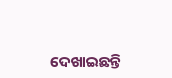ଦେଖାଇଛନ୍ତି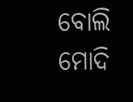ବୋଲି ମୋଦି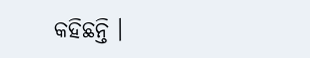କହିଛନ୍ତି ।